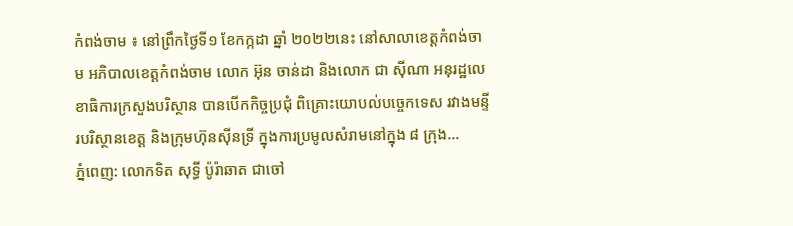កំពង់ចាម ៖ នៅព្រឹកថ្ងៃទី១ ខែកក្កដា ឆ្នាំ ២០២២នេះ នៅសាលាខេត្តកំពង់ចាម អភិបាលខេត្តកំពង់ចាម លោក អ៊ុន ចាន់ដា និងលោក ជា ស៊ីណា អនុរដ្ឋលេខាធិការក្រសួងបរិស្ថាន បានបើកកិច្ចប្រជុំ ពិគ្រោះយោបល់បច្ចេកទេស រវាងមន្ទីរបរិស្ថានខេត្ត និងក្រុមហ៊ុនស៊ីនទ្រី ក្នុងការប្រមូលសំរាមនៅក្នុង ៨ ក្រុង...
ភ្នំពេញ: លោកទិត សុទ្ធី ប៉ូរ៉ាឆាត ជាចៅ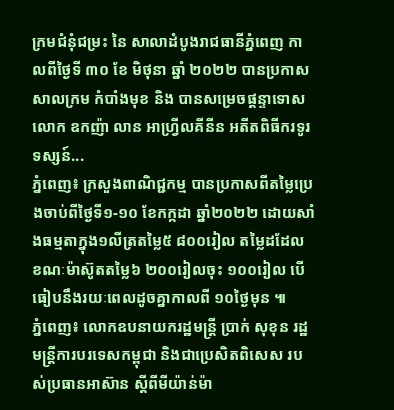ក្រមជំនុំជម្រះ នៃ សាលាដំបូងរាជធានីភ្នំពេញ កាលពីថ្ងៃទី ៣០ ខែ មិថុនា ឆ្នាំ ២០២២ បានប្រកាសសាលក្រម កំបាំងមុខ និង បានសម្រេចផ្តន្ទាទោស លោក ឧកញ៉ា លាន អាហ្វ្រីលគីនីន អតីតពិធីករទូរទស្សន៍...
ភ្នំពេញ៖ ក្រសួងពាណិជ្ជកម្ម បានប្រកាសពីតម្លៃប្រេងចាប់ពីថ្ងៃទី១-១០ ខែកក្កដា ឆ្នាំ២០២២ ដោយសាំងធម្មតាក្នុង១លីត្រតម្លៃ៥ ៨០០រៀល តម្លៃដដែល ខណៈម៉ាស៊ូតតម្លៃ៦ ២០០រៀលចុះ ១០០រៀល បើធៀបនឹងរយៈពេលដូចគ្នាកាលពី ១០ថ្ងៃមុន ៕
ភ្នំពេញ៖ លោកឧបនាយករដ្ឋមន្ត្រី ប្រាក់ សុខុន រដ្ឋមន្ត្រីការបរទេសកម្ពុជា និងជាប្រេសិតពិសេស របស់ប្រធានអាស៊ាន ស្ដីពីមីយ៉ាន់ម៉ា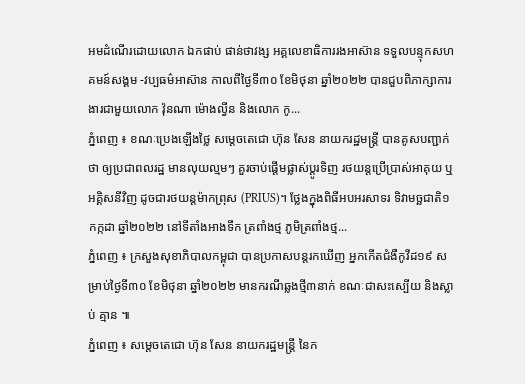អមដំណើរដោយលោក ឯកផាប់ ផាន់ថាវង្ស អគ្គលេខាធិការរងអាស៊ាន ទទួលបន្ទុកសហគមន៍សង្គម -វប្បធម៌អាស៊ាន កាលពីថ្ងៃទី៣០ ខែមិថុនា ឆ្នាំ២០២២ បានជួបពិភាក្សាការងារជាមួយលោក វ៉ុនណា ម៉ោងល្វីន និងលោក កូ...
ភ្នំពេញ ៖ ខណៈប្រេងឡើងថ្លៃ សម្តេចតេជោ ហ៊ុន សែន នាយករដ្ឋមន្ត្រី បានគូសបញ្ជាក់ថា ឲ្យប្រជាពលរដ្ឋ មានលុយល្មមៗ គួរចាប់ផ្តើមផ្លាស់ប្តូរទិញ រថយន្តប្រើប្រាស់អាគុយ ឬអគ្គិសនីវិញ ដូចជារថយន្តម៉ាកព្រុស (PRIUS)។ ថ្លែងក្នុងពិធីអបអរសាទរ ទិវាមច្ឆជាតិ១ កក្កដា ឆ្នាំ២០២២ នៅទីតាំងអាងទឹក ត្រពាំងថ្ម ភូមិត្រពាំងថ្ម...
ភ្នំពេញ ៖ ក្រសួងសុខាភិបាលកម្ពុជា បានប្រកាសបន្តរកឃើញ អ្នកកើតជំងឺកូវីដ១៩ សម្រាប់ថ្ងៃទី៣០ ខែមិថុនា ឆ្នាំ២០២២ មានករណីឆ្លងថ្មី៣នាក់ ខណៈជាសះស្បើយ និងស្លាប់ គ្មាន ៕
ភ្នំពេញ ៖ សម្ដេចតេជោ ហ៊ុន សែន នាយករដ្ឋមន្ត្រី នៃក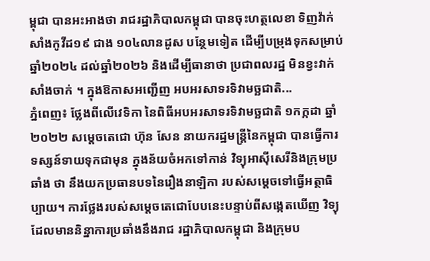ម្ពុជា បានអះអាងថា រាជរដ្ឋាភិបាលកម្ពុជា បានចុះហត្ថលេខា ទិញវ៉ាក់សាំងកូវីដ១៩ ជាង ១០៤លានដូស បន្ថែមទៀត ដើម្បីបម្រុងទុកសម្រាប់ឆ្នាំ២០២៤ ដល់ឆ្នាំ២០២៦ និងដើម្បីធានាថា ប្រជាពលរដ្ឋ មិនខ្វះវាក់សាំងចាក់ ។ ក្នុងឱកាសអញ្ជើញ អបអរសាទរទិវាមច្ឆជាតិ...
ភ្នំពេញ៖ ថ្លែងពីលើវេទិកា នៃពិធីអបអរសាទរទិវាមច្ឆជាតិ ១កក្កដា ឆ្នាំ២០២២ សម្ដេចតេជោ ហ៊ុន សែន នាយករដ្ឋមន្រ្តីនៃកម្ពុជា បានធ្វើការទស្សន៍ទាយទុកជាមុន ក្នុងន័យចំអកទៅកាន់ វិទ្យុអាស៊ីសេរីនិងក្រុមប្រឆាំង ថា នឹងយកប្រធានបទនៃរឿងនាឡិកា របស់សម្ដេចទៅធ្វើអត្ថាធិប្បាយ។ ការថ្លែងរបស់សម្ដេចតេជោបែបនេះបន្ទាប់ពីសង្កេតឃើញ វិទ្យុដែលមាននិន្នាការប្រឆាំងនឹងរាជ រដ្ឋាភិបាលកម្ពុជា និងក្រុមប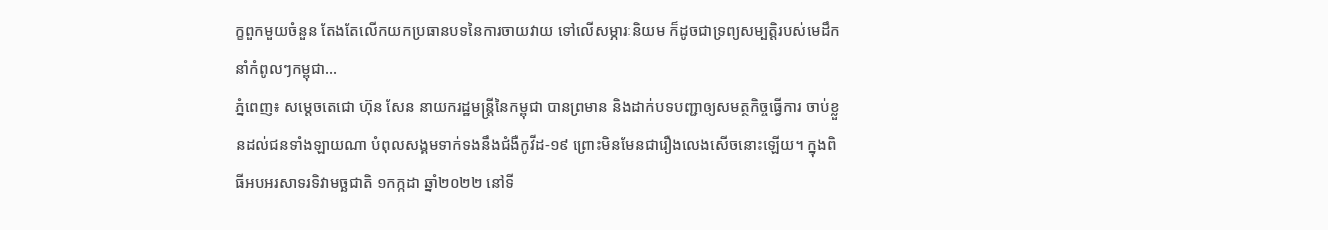ក្ខពួកមួយចំនួន តែងតែលើកយកប្រធានបទនៃការចាយវាយ ទៅលើសម្ភារៈនិយម ក៏ដូចជាទ្រព្យសម្បត្តិរបស់មេដឹកនាំកំពូលៗកម្ពុជា...
ភ្នំពេញ៖ សម្ដេចតេជោ ហ៊ុន សែន នាយករដ្ឋមន្ដ្រីនៃកម្ពុជា បានព្រមាន និងដាក់បទបញ្ជាឲ្យសមត្ថកិច្ចធ្វើការ ចាប់ខ្លួនដល់ជនទាំងឡាយណា បំពុលសង្គមទាក់ទងនឹងជំងឺកូវីដ-១៩ ព្រោះមិនមែនជារឿងលេងសើចនោះឡើយ។ ក្នុងពិធីអបអរសាទរទិវាមច្ឆជាតិ ១កក្កដា ឆ្នាំ២០២២ នៅទី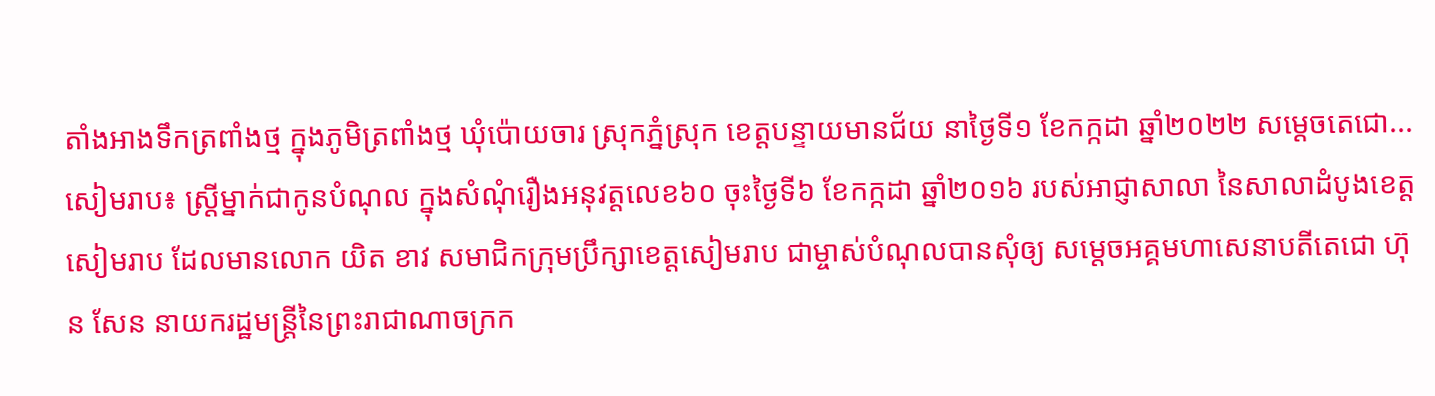តាំងអាងទឹកត្រពាំងថ្ម ក្នុងភូមិត្រពាំងថ្ម ឃុំប៉ោយចារ ស្រុកភ្នំស្រុក ខេត្តបន្ទាយមានជ័យ នាថ្ងៃទី១ ខែកក្កដា ឆ្នាំ២០២២ សម្ដេចតេជោ...
សៀមរាប៖ ស្ត្រីម្នាក់ជាកូនបំណុល ក្នុងសំណុំរឿងអនុវត្តលេខ៦០ ចុះថ្ងៃទី៦ ខែកក្កដា ឆ្នាំ២០១៦ របស់អាជ្ញាសាលា នៃសាលាដំបូងខេត្តសៀមរាប ដែលមានលោក យិត ខាវ សមាជិកក្រុមប្រឹក្សាខេត្តសៀមរាប ជាម្ចាស់បំណុលបានសុំឲ្យ សម្តេចអគ្គមហាសេនាបតីតេជោ ហ៊ុន សែន នាយករដ្ឋមន្រ្តីនៃព្រះរាជាណាចក្រក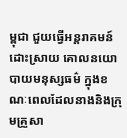ម្ពុជា ជួយធ្វើអន្តរាគមន៍ដោះស្រាយ គោលនយោបាយមនុស្សធម៌ ក្នុងខណៈពេលដែលនាងនិងក្រុមគ្រួសា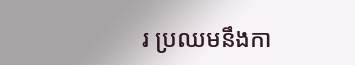រ ប្រឈមនឹងកា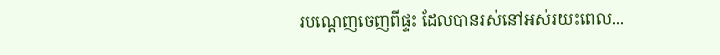របណ្តេញចេញពីផ្ទះ ដែលបានរស់នៅអស់រយះពេល...